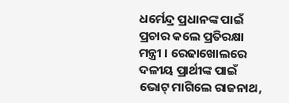ଧର୍ମେନ୍ଦ୍ର ପ୍ରଧାନଙ୍କ ପାଇଁ ପ୍ରଚାର କଲେ ପ୍ରତିରକ୍ଷା ମନ୍ତ୍ରୀ । ରେଢାଖୋଲରେ ଦଳୀୟ ପ୍ରାର୍ଥୀଙ୍କ ପାଇଁ ଭୋଟ୍ ମାଗିଲେ ରାଜନାଥ,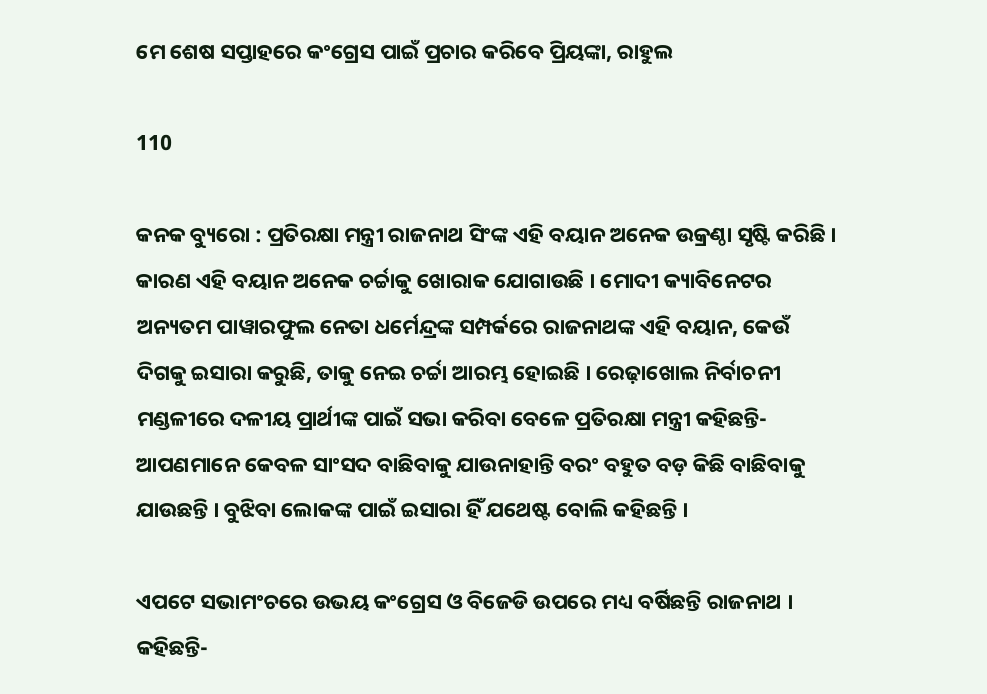ମେ ଶେଷ ସପ୍ତାହରେ କଂଗ୍ରେସ ପାଇଁ ପ୍ରଚାର କରିବେ ପ୍ରିୟଙ୍କା, ରାହୁଲ

110

କନକ ବ୍ୟୁରୋ : ପ୍ରତିରକ୍ଷା ମନ୍ତ୍ରୀ ରାଜନାଥ ସିଂଙ୍କ ଏହି ବୟାନ ଅନେକ ଉକ୍ରଣ୍ଠା ସୃଷ୍ଟି କରିଛି । କାରଣ ଏହି ବୟାନ ଅନେକ ଚର୍ଚ୍ଚାକୁ ଖୋରାକ ଯୋଗାଉଛି । ମୋଦୀ କ୍ୟାବିନେଟର ଅନ୍ୟତମ ପାୱାରଫୁଲ ନେତା ଧର୍ମେନ୍ଦ୍ରଙ୍କ ସମ୍ପର୍କରେ ରାଜନାଥଙ୍କ ଏହି ବୟାନ, କେଉଁ ଦିଗକୁ ଇସାରା କରୁଛି, ତାକୁ ନେଇ ଚର୍ଚ୍ଚା ଆରମ୍ଭ ହୋଇଛି । ରେଢ଼ାଖୋଲ ନିର୍ବାଚନୀ ମଣ୍ଡଳୀରେ ଦଳୀୟ ପ୍ରାର୍ଥୀଙ୍କ ପାଇଁ ସଭା କରିବା ବେଳେ ପ୍ରତିରକ୍ଷା ମନ୍ତ୍ରୀ କହିଛନ୍ତି- ଆପଣମାନେ କେବଳ ସାଂସଦ ବାଛିବାକୁ ଯାଉନାହାନ୍ତି ବରଂ ବହୁତ ବଡ଼ କିଛି ବାଛିବାକୁ ଯାଉଛନ୍ତି । ବୁଝିବା ଲୋକଙ୍କ ପାଇଁ ଇସାରା ହିଁ ଯଥେଷ୍ଟ ବୋଲି କହିଛନ୍ତି ।

ଏପଟେ ସଭାମଂଚରେ ଉଭୟ କଂଗ୍ରେସ ଓ ବିଜେଡି ଉପରେ ମଧ୍ୟ ବର୍ଷିଛନ୍ତି ରାଜନାଥ । କହିଛନ୍ତି-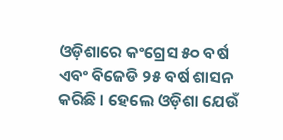ଓଡ଼ିଶାରେ କଂଗ୍ରେସ ୫୦ ବର୍ଷ ଏବଂ ବିଜେଡି ୨୫ ବର୍ଷ ଶାସନ କରିଛି । ହେଲେ ଓଡ଼ିଶା ଯେଉଁ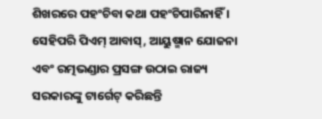ଶିଖରରେ ପହଂଚିବା କଥା ପହଂଚିପାରିନାହିଁ । ସେହିପରି ପିଏମ୍ ଆବାସ୍, ଆୟୁଷ୍ମାନ ଯୋଜନା ଏବଂ ରତ୍ମଭଣ୍ଡାର ପ୍ରସଙ୍ଗ ଉଠାଇ ରାଜ୍ୟ ସରକାରଙ୍କୁ ଟାର୍ଗେଟ୍ କରିଛନ୍ତି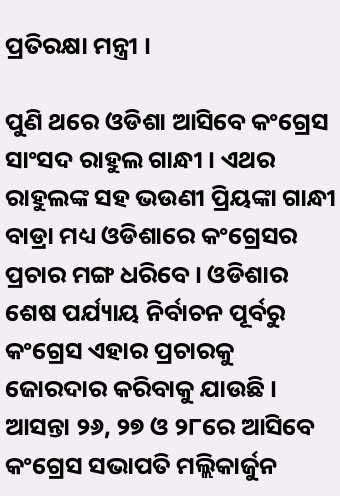ପ୍ରତିରକ୍ଷା ମନ୍ତ୍ରୀ ।

ପୁଣି ଥରେ ଓଡିଶା ଆସିବେ କଂଗ୍ରେସ ସାଂସଦ ରାହୁଲ ଗାନ୍ଧୀ । ଏଥର ରାହୁଲଙ୍କ ସହ ଭଉଣୀ ପ୍ରିୟଙ୍କା ଗାନ୍ଧୀ ବାଡ୍ରା ମଧ୍ୟ ଓଡିଶାରେ କଂଗ୍ରେସର ପ୍ରଚାର ମଙ୍ଗ ଧରିବେ । ଓଡିଶାର ଶେଷ ପର୍ଯ୍ୟାୟ ନିର୍ବାଚନ ପୂର୍ବରୁ କଂଗ୍ରେସ ଏହାର ପ୍ରଚାରକୁ ଜୋରଦାର କରିବାକୁ ଯାଉଛି । ଆସନ୍ତା ୨୬, ୨୭ ଓ ୨୮ରେ ଆସିବେ କଂଗ୍ରେସ ସଭାପତି ମଲ୍ଲିକାର୍ଜୁନ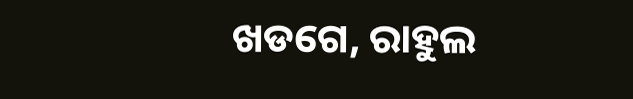ଖଡଗେ, ରାହୁଲ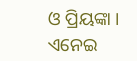ଓ ପ୍ରିୟଙ୍କା । ଏନେଇ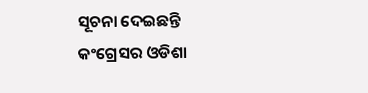ସୂଚନା ଦେଇଛନ୍ତି କଂଗ୍ରେସର ଓଡିଶା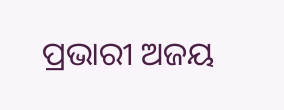ପ୍ରଭାରୀ ଅଜୟ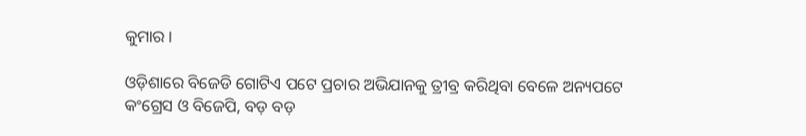କୁମାର ।

ଓଡ଼ିଶାରେ ବିଜେଡି ଗୋଟିଏ ପଟେ ପ୍ରଚାର ଅଭିଯାନକୁ ତ୍ରୀବ୍ର କରିଥିବା ବେଳେ ଅନ୍ୟପଟେ କଂଗ୍ରେସ ଓ ବିଜେପି, ବଡ଼ ବଡ଼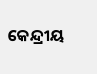କେନ୍ଦ୍ରୀୟ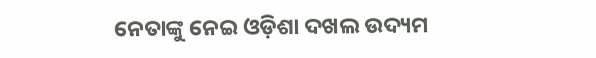ନେତାଙ୍କୁ ନେଇ ଓଡ଼ିଶା ଦଖଲ ଉଦ୍ୟମ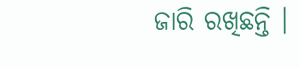ଜାରି ରଖିଛନ୍ତି ।